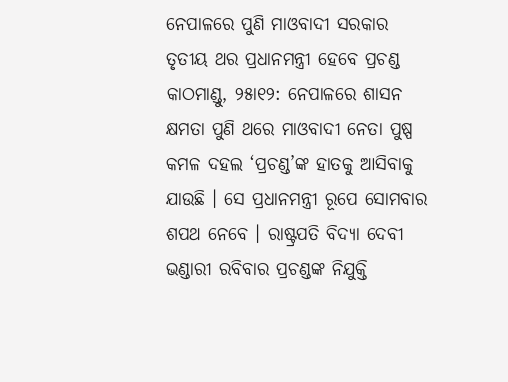ନେପାଳରେ ପୁଣି ମାଓବାଦୀ ସରକାର
ତୃତୀୟ ଥର ପ୍ରଧାନମନ୍ତ୍ରୀ ହେବେ ପ୍ରଚଣ୍ଡ
କାଠମାଣ୍ଡୁ, ୨୫ା୧୨: ନେପାଳରେ ଶାସନ କ୍ଷମତା ପୁଣି ଥରେ ମାଓବାଦୀ ନେତା ପୁଷ୍ପ କମଳ ଦହଲ ‘ପ୍ରଚଣ୍ଡ’ଙ୍କ ହାତକୁ ଆସିବାକୁ ଯାଉଛି । ସେ ପ୍ରଧାନମନ୍ତ୍ରୀ ରୂପେ ସୋମବାର ଶପଥ ନେବେ । ରାଷ୍ଟ୍ରପତି ବିଦ୍ୟା ଦେବୀ ଭଣ୍ଡାରୀ ରବିବାର ପ୍ରଚଣ୍ଡଙ୍କ ନିଯୁକ୍ତି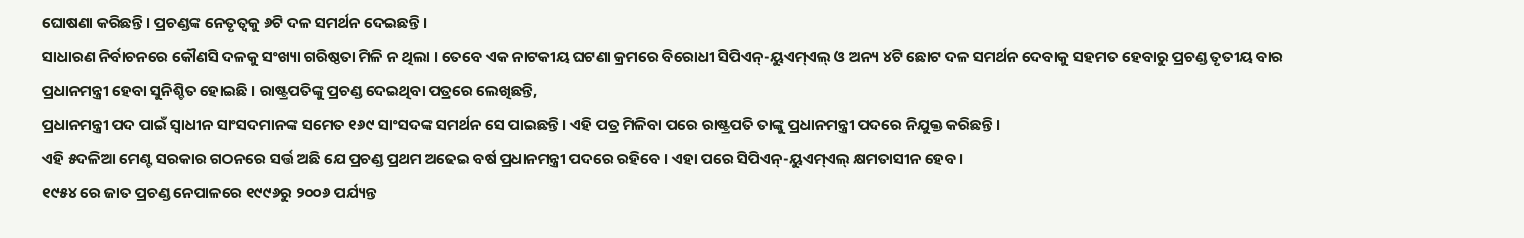ଘୋଷଣା କରିଛନ୍ତି । ପ୍ରଚଣ୍ଡଙ୍କ ନେତୃତ୍ୱକୁ ୬ଟି ଦଳ ସମର୍ଥନ ଦେଇଛନ୍ତି ।
ସାଧାରଣ ନିର୍ବାଚନରେ କୌଣସି ଦଳକୁ ସଂଖ୍ୟା ଗରିଷ୍ଠତା ମିଳି ନ ଥିଲା । ତେବେ ଏକ ନାଟକୀୟ ଘଟଣା କ୍ରମରେ ବିରୋଧୀ ସିପିଏନ୍-ୟୁଏମ୍ଏଲ୍ ଓ ଅନ୍ୟ ୪ଟି ଛୋଟ ଦଳ ସମର୍ଥନ ଦେବାକୁ ସହମତ ହେବାରୁ ପ୍ରଚଣ୍ଡ ତୃତୀୟ ବାର ପ୍ରଧାନମନ୍ତ୍ରୀ ହେବା ସୁନିଶ୍ଚିତ ହୋଇଛି । ରାଷ୍ଟ୍ରପତିଙ୍କୁ ପ୍ରଚଣ୍ଡ ଦେଇଥିବା ପତ୍ରରେ ଲେଖିଛନ୍ତି,
ପ୍ରଧାନମନ୍ତ୍ରୀ ପଦ ପାଇଁ ସ୍ୱାଧୀନ ସାଂସଦମାନଙ୍କ ସମେତ ୧୬୯ ସାଂସଦଙ୍କ ସମର୍ଥନ ସେ ପାଇଛନ୍ତି । ଏହି ପତ୍ର ମିଳିବା ପରେ ରାଷ୍ଟ୍ରପତି ତାଙ୍କୁ ପ୍ରଧାନମନ୍ତ୍ରୀ ପଦରେ ନିଯୁକ୍ତ କରିଛନ୍ତି ।
ଏହି ୫ଦଳିଆ ମେଣ୍ଟ ସରକାର ଗଠନରେ ସର୍ତ୍ତ ଅଛି ଯେ ପ୍ରଚଣ୍ଡ ପ୍ରଥମ ଅଢେଇ ବର୍ଷ ପ୍ରଧାନମନ୍ତ୍ରୀ ପଦରେ ରହିବେ । ଏହା ପରେ ସିପିଏନ୍-ୟୁଏମ୍ଏଲ୍ କ୍ଷମତାସୀନ ହେବ ।
୧୯୫୪ ରେ ଜାତ ପ୍ରଚଣ୍ଡ ନେପାଳରେ ୧୯୯୬ରୁ ୨୦୦୬ ପର୍ଯ୍ୟନ୍ତ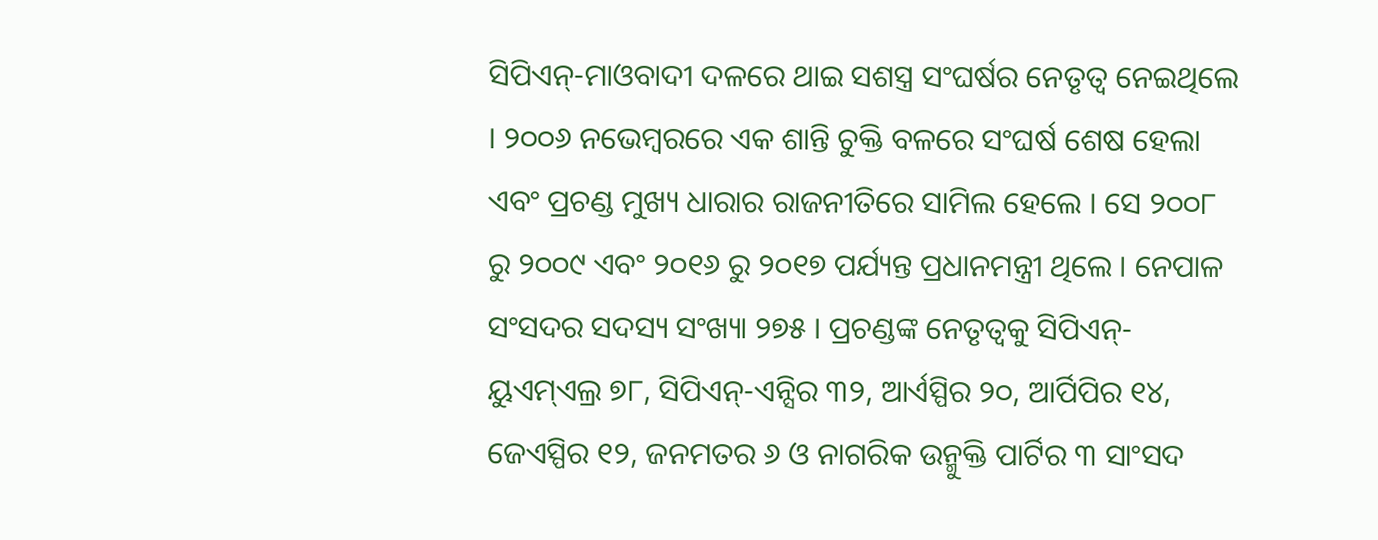ସିପିଏନ୍-ମାଓବାଦୀ ଦଳରେ ଥାଇ ସଶସ୍ତ୍ର ସଂଘର୍ଷର ନେତୃତ୍ୱ ନେଇଥିଲେ । ୨୦୦୬ ନଭେମ୍ବରରେ ଏକ ଶାନ୍ତି ଚୁକ୍ତି ବଳରେ ସଂଘର୍ଷ ଶେଷ ହେଲା ଏବଂ ପ୍ରଚଣ୍ଡ ମୁଖ୍ୟ ଧାରାର ରାଜନୀତିରେ ସାମିଲ ହେଲେ । ସେ ୨୦୦୮ ରୁ ୨୦୦୯ ଏବଂ ୨୦୧୬ ରୁ ୨୦୧୭ ପର୍ଯ୍ୟନ୍ତ ପ୍ରଧାନମନ୍ତ୍ରୀ ଥିଲେ । ନେପାଳ ସଂସଦର ସଦସ୍ୟ ସଂଖ୍ୟା ୨୭୫ । ପ୍ରଚଣ୍ଡଙ୍କ ନେତୃତ୍ୱକୁ ସିପିଏନ୍-ୟୁଏମ୍ଏଲ୍ର ୭୮, ସିପିଏନ୍-ଏନ୍ସିର ୩୨, ଆର୍ଏସ୍ପିର ୨୦, ଆର୍ପିପିର ୧୪, ଜେଏସ୍ପିର ୧୨, ଜନମତର ୬ ଓ ନାଗରିକ ଉନ୍ମୁକ୍ତି ପାର୍ଟିର ୩ ସାଂସଦ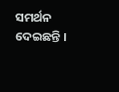ସମର୍ଥନ ଦେଇଛନ୍ତି ।